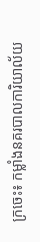ក្រចេះ៖ កម្លាំងនគរបាលការិយាល័យ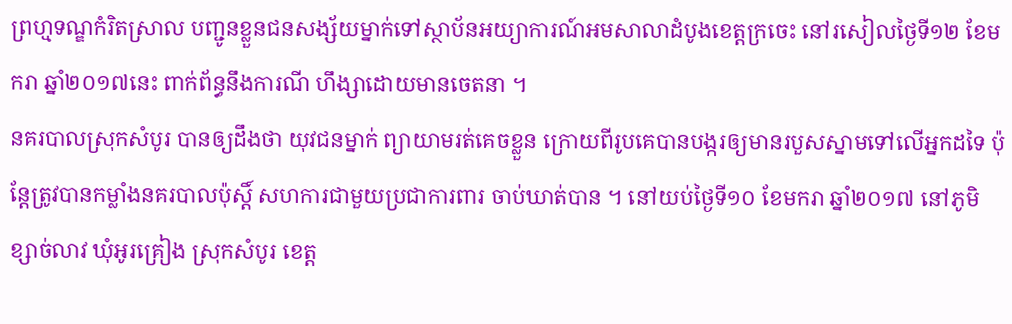ព្រហ្មទណ្ឌកំរិតស្រាល បញ្ជូនខ្លួនជនសង្ស័យម្នាក់ទៅស្ថាប័នអយ្យាការណ៍អមសាលាដំបូងខេត្តក្រចេះ នៅរសៀលថ្ងៃទី១២ ខែមករា ឆ្នាំ២០១៧នេះ ពាក់ព័ន្ធនឹងការណី ហឹង្សាដោយមានចេតនា ។
នគរបាលស្រុកសំបូរ បានឲ្យដឹងថា យុវជនម្នាក់ ព្យាយាមរត់គេចខ្លួន ក្រោយពីរូបគេបានបង្ករឲ្យមានរបួសស្នាមទៅលើអ្នកដទៃ ប៉ុន្តែត្រូវបានកម្លាំងនគរបាលប៉ុស្ដិ៍ សហការជាមួយប្រជាការពារ ចាប់ឃាត់បាន ។ នៅយប់ថ្ងៃទី១០ ខែមករា ឆ្នាំ២០១៧ នៅភូមិខ្សាច់លាវ ឃុំអូរគ្រៀង ស្រុកសំបូរ ខេត្ត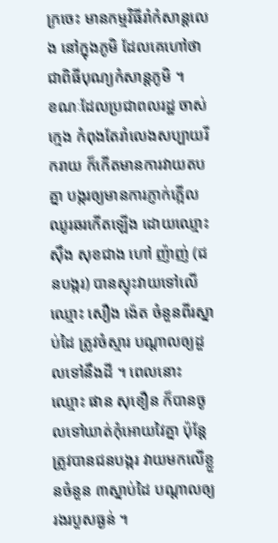ក្រចេះ មានកម្មវិធីរាំកំសាន្តលេង នៅក្នុងភូមិ ដែលគេហៅថាជាពិធីបុណ្យកំសាន្តភូមិ ។
ខណៈដែលប្រជាពលរដ្ឋ ចាស់ ក្មេង កំពុងតែរាំលេងសប្បាយរីករាយ ក៏កើតមានការវាយតបគ្នា បង្ករឲ្យមានការភ្ញាក់ភ្អើលឈូរឆរកើតឡើង ដោយឈ្មោះ ស៊ឹង សុខជាង ហៅ ញ៉ាញ់ (ជនបង្ករ) បានស្ទុះវាយទៅលើឈ្មោះ សឿង ង៉េត ចំនួនពីរស្នាប់ដៃ ត្រូវចំស្មារ បណ្ដាលឲ្យដួលទៅនឹងដី ។ ពេលនោះ ឈ្មោះ ផាន សុខឿន ក៏បានចូលទៅឃាត់កុំអោយវៃគ្នា ប៉ុន្តែត្រូវបានជនបង្ករ វាយមកលើខ្លួនចំនួន ៣ស្នាប់ដៃ បណ្ដាលឲ្យរងរបួសធ្ងន់ ។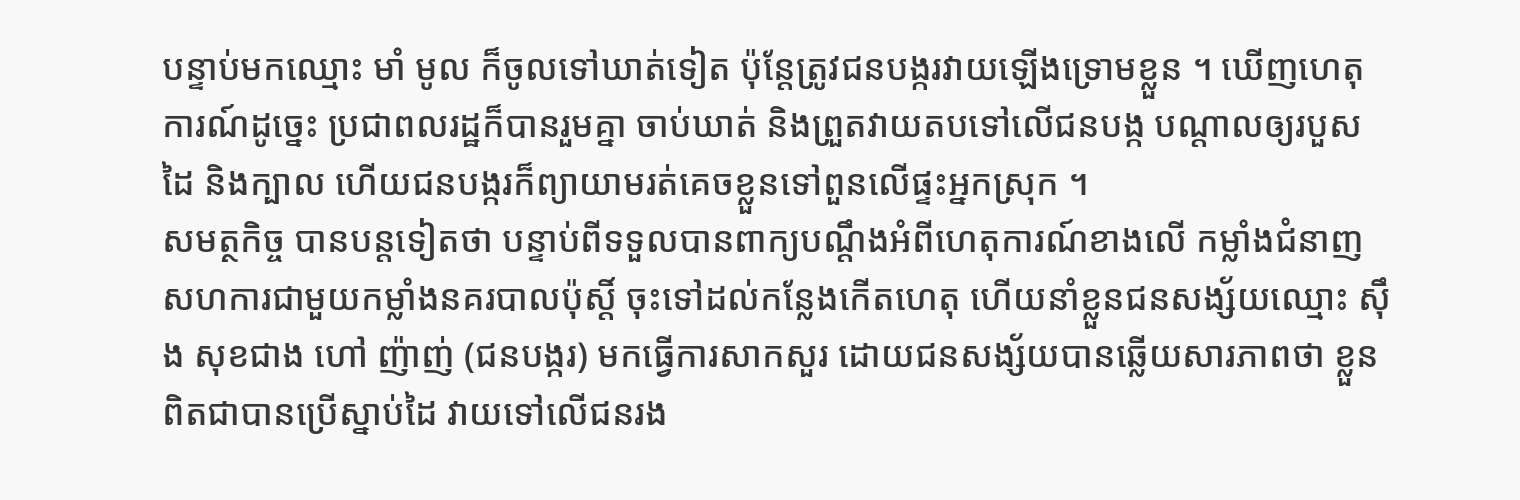បន្ទាប់មកឈ្មោះ មាំ មូល ក៏ចូលទៅឃាត់ទៀត ប៉ុន្តែត្រូវជនបង្ករវាយឡើងទ្រោមខ្លួន ។ ឃើញហេតុការណ៍ដូច្នេះ ប្រជាពលរដ្ឋក៏បានរួមគ្នា ចាប់ឃាត់ និងព្រួតវាយតបទៅលើជនបង្ក បណ្ដាលឲ្យរបួសដៃ និងក្បាល ហើយជនបង្ករក៏ព្យាយាមរត់គេចខ្លួនទៅពួនលើផ្ទះអ្នកស្រុក ។
សមត្ថកិច្ច បានបន្តទៀតថា បន្ទាប់ពីទទួលបានពាក្យបណ្ដឹងអំពីហេតុការណ៍ខាងលើ កម្លាំងជំនាញ សហការជាមួយកម្លាំងនគរបាលប៉ុស្ដិ៍ ចុះទៅដល់កន្លែងកើតហេតុ ហើយនាំខ្លួនជនសង្ស័យឈ្មោះ ស៊ឹង សុខជាង ហៅ ញ៉ាញ់ (ជនបង្ករ) មកធ្វើការសាកសួរ ដោយជនសង្ស័យបានឆ្លើយសារភាពថា ខ្លួនពិតជាបានប្រើស្នាប់ដៃ វាយទៅលើជនរង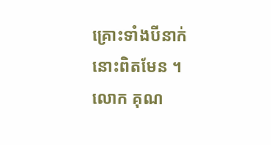គ្រោះទាំងបីនាក់នោះពិតមែន ។
លោក គុណ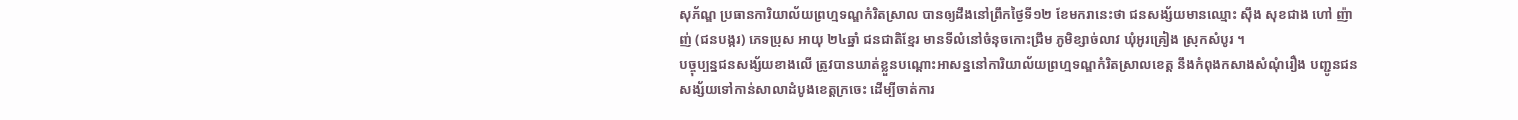សុភ័ណ្ឌ ប្រធានការិយាល័យព្រហ្មទណ្ឌកំរិតស្រាល បានឲ្យដឹងនៅព្រឹកថ្ងៃទី១២ ខែមករានេះថា ជនសង្ស័យមានឈ្មោះ ស៊ឹង សុខជាង ហៅ ញ៉ាញ់ (ជនបង្ករ) ភេទប្រុស អាយុ ២៤ឆ្នាំ ជនជាតិខ្មែរ មានទីលំនៅចំនុចកោះជ្រឹម ភូមិខ្សាច់លាវ ឃុំអូរគ្រៀង ស្រុកសំបូរ ។
បច្ចុប្បន្នជនសង្ស័យខាងលើ ត្រូវបានឃាត់ខ្លួនបណ្តោះអាសន្ននៅការិយាល័យព្រហ្មទណ្ឌកំរិតស្រាលខេត្ត នឹងកំពុងកសាងសំណុំរឿង បញ្ជូនជនសង្ស័យទៅកាន់សាលាដំបូងខេត្តក្រចេះ ដើម្បីចាត់ការ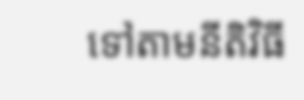ទៅតាមនីតិវិធី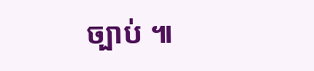ច្បាប់ ៕